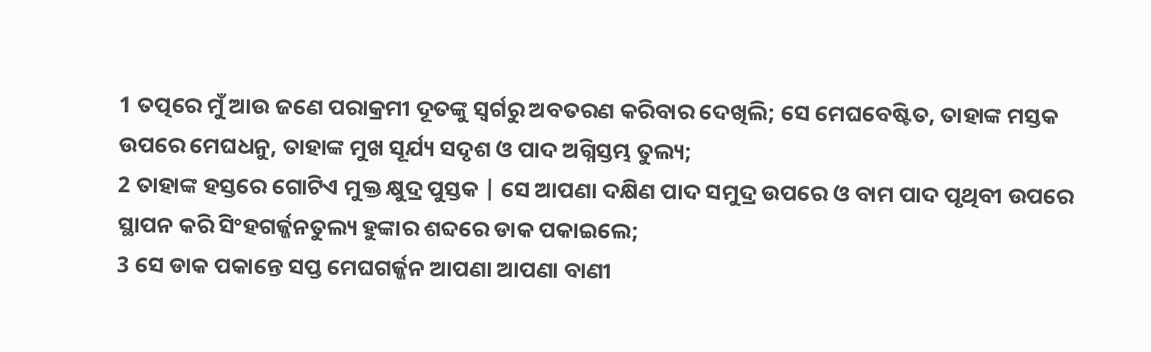1 ତତ୍ପରେ ମୁଁ ଆଉ ଜଣେ ପରାକ୍ରମୀ ଦୂତଙ୍କୁ ସ୍ୱର୍ଗରୁ ଅବତରଣ କରିବାର ଦେଖିଲି; ସେ ମେଘବେଷ୍ଟିତ, ତାହାଙ୍କ ମସ୍ତକ ଉପରେ ମେଘଧନୁ, ତାହାଙ୍କ ମୁଖ ସୂର୍ଯ୍ୟ ସଦୃଶ ଓ ପାଦ ଅଗ୍ନିସ୍ତମ୍ଭ ତୁଲ୍ୟ;
2 ତାହାଙ୍କ ହସ୍ତରେ ଗୋଟିଏ ମୁକ୍ତ କ୍ଷୁଦ୍ର ପୁସ୍ତକ | ସେ ଆପଣା ଦକ୍ଷିଣ ପାଦ ସମୁଦ୍ର ଉପରେ ଓ ବାମ ପାଦ ପୃଥିବୀ ଉପରେ ସ୍ଥାପନ କରି ସିଂହଗର୍ଜ୍ଜନତୁଲ୍ୟ ହୁଙ୍କାର ଶବ୍ଦରେ ଡାକ ପକାଇଲେ;
3 ସେ ଡାକ ପକାନ୍ତେ ସପ୍ତ ମେଘଗର୍ଜ୍ଜନ ଆପଣା ଆପଣା ବାଣୀ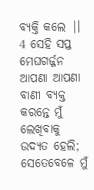ବ୍ୟକ୍ତି କଲେ |।
4 ସେହି ସପ୍ତ ମେଘଗର୍ଜ୍ଜନ ଆପଣା ଆପଣା ବାଣୀ ବ୍ୟକ୍ତ କରନ୍ତେ ମୁଁ ଲେଖିବାକୁ ଉଦ୍ୟତ ହେଲି; ସେତେବେଳେ ମୁଁ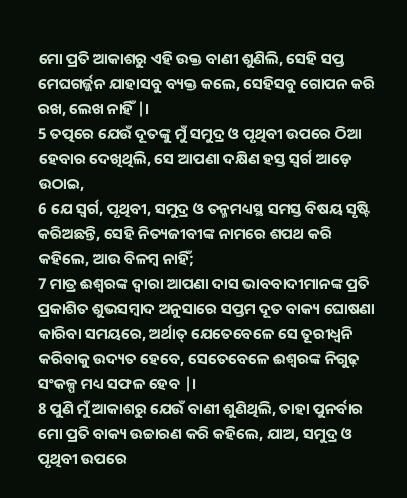ମୋ ପ୍ରତି ଆକାଶରୁ ଏହି ଉକ୍ତ ବାଣୀ ଶୁଣିଲି, ସେହି ସପ୍ତ ମେଘଗର୍ଜ୍ଜନ ଯାହାସବୁ ବ୍ୟକ୍ତ କଲେ, ସେହିସବୁ ଗୋପନ କରି ରଖ, ଲେଖ ନାହିଁ |।
5 ତତ୍ପରେ ଯେଉଁ ଦୂତଙ୍କୁ ମୁଁ ସମୁଦ୍ର ଓ ପୃଥିବୀ ଉପରେ ଠିଆ ହେବାର ଦେଖିଥିଲି, ସେ ଆପଣା ଦକ୍ଷିଣ ହସ୍ତ ସ୍ୱର୍ଗ ଆଡ଼େ ଉଠାଇ,
6 ଯେ ସ୍ୱର୍ଗ, ପୃଥିବୀ, ସମୁଦ୍ର ଓ ତନ୍ମମଧ୍ୟସ୍ଥ ସମସ୍ତ ବିଷୟ ସୃଷ୍ଟି କରିଅଛନ୍ତି, ସେହି ନିତ୍ୟଜୀବୀଙ୍କ ନାମରେ ଶପଥ କରି କହିଲେ, ଆଉ ବିଳମ୍ବ ନାହିଁ;
7 ମାତ୍ର ଈଶ୍ୱରଙ୍କ ଦ୍ୱାରା ଆପଣା ଦାସ ଭାବବାଦୀମାନଙ୍କ ପ୍ରତି ପ୍ରକାଶିତ ଶୁଭସମ୍ବାଦ ଅନୁସାରେ ସପ୍ତମ ଦୂତ ବାକ୍ୟ ଘୋଷଣା କାରିବା ସମୟରେ, ଅର୍ଥାତ୍ ଯେତେବେଳେ ସେ ତୂରୀଧ୍ୱନି କରିବାକୁ ଉଦ୍ୟତ ହେବେ, ସେତେବେଳେ ଈଶ୍ୱରଙ୍କ ନିଗୁଢ଼ ସଂକଳ୍ପ ମଧ୍ୟ ସଫଳ ହେବ |।
8 ପୁଣି ମୁଁ ଆକାଶରୁ ଯେଉଁ ବାଣୀ ଶୁଣିଥିଲି, ତାହା ପୁନର୍ବାର ମୋ ପ୍ରତି ବାକ୍ୟ ଉଚ୍ଚାରଣ କରି କହିଲେ, ଯାଅ, ସମୁଦ୍ର ଓ ପୃଥିବୀ ଉପରେ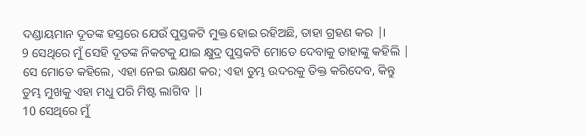ଦଣ୍ଡାୟମାନ ଦୂତଙ୍କ ହସ୍ତରେ ଯେଉଁ ପୁସ୍ତକଟି ମୁକ୍ତ ହୋଇ ରହିଅଛି, ତାହା ଗ୍ରହଣ କର |।
9 ସେଥିରେ ମୁଁ ସେହି ଦୂତଙ୍କ ନିକଟକୁ ଯାଇ କ୍ଷୁଦ୍ର ପୁସ୍ତକଟି ମୋତେ ଦେବାକୁ ତାହାଙ୍କୁ କହିଲି | ସେ ମୋତେ କହିଲେ, ଏହା ନେଇ ଭକ୍ଷଣ କର; ଏହା ତୁମ୍ଭ ଉଦରକୁ ତିକ୍ତ କରିଦେବ, କିନ୍ତୁ ତୁମ୍ଭ ମୁଖକୁ ଏହା ମଧୁ ପରି ମିଷ୍ଟ ଲାଗିବ |।
10 ସେଥିରେ ମୁଁ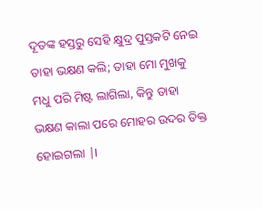ଦୂତଙ୍କ ହସ୍ତରୁ ସେହି କ୍ଷୁଦ୍ର ପୁସ୍ତକଟି ନେଇ ତାହା ଭକ୍ଷଣ କଲି; ତାହା ମୋ ମୁଖକୁ ମଧୁ ପରି ମିଷ୍ଟ ଲାଗିଲା, କିନ୍ତୁ ତାହା ଭକ୍ଷଣ କାଲା ପରେ ମୋହର ଉଦର ତିକ୍ତ ହୋଇଗଲା |।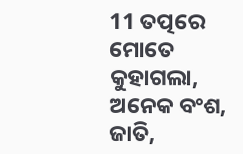11 ତତ୍ପରେ ମୋତେ କୁହାଗଲା, ଅନେକ ବଂଶ, ଜାତି,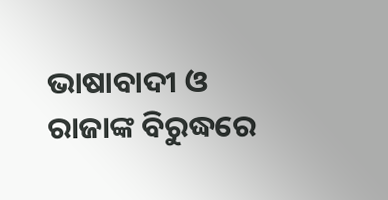ଭାଷାବାଦୀ ଓ ରାଜାଙ୍କ ବିରୁଦ୍ଧରେ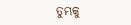ତୁମ୍ଭକୁ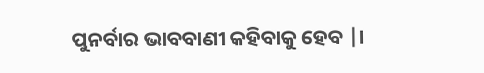ପୁନର୍ବାର ଭାବବାଣୀ କହିବାକୁ ହେବ |।